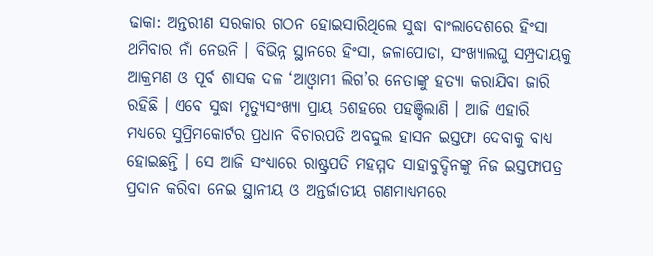ଢାକା: ଅନ୍ତରୀଣ ସରକାର ଗଠନ ହୋଇସାରିଥିଲେ ସୁଦ୍ଧା ବାଂଲାଦେଶରେ ହିଂସା ଥମିବାର ନାଁ ନେଉନି । ବିଭିନ୍ନ ସ୍ଥାନରେ ହିଂସା, ଜଳାପୋଡା, ସଂଖ୍ୟାଲଘୁ ସମ୍ପ୍ରଦାୟକୁ ଆକ୍ରମଣ ଓ ପୂର୍ବ ଶାସକ ଦଳ ‘ଆଓ୍ବାମୀ ଲିଗ’ର ନେତାଙ୍କୁ ହତ୍ୟା କରାଯିବା ଜାରି ରହିଛି । ଏବେ ସୁଦ୍ଧା ମୃତ୍ୟୁସଂଖ୍ୟା ପ୍ରାୟ 5ଶହରେ ପହଞ୍ଚିଲାଣି । ଆଜି ଏହାରି ମଧ୍ୟରେ ସୁପ୍ରିମକୋର୍ଟର ପ୍ରଧାନ ବିଚାରପତି ଅବଦ୍ଦୁଲ ହାସନ ଇସ୍ତଫା ଦେବାକୁ ବାଧ୍ୟ ହୋଇଛନ୍ତି । ସେ ଆଜି ସଂଧ୍ୟାରେ ରାଷ୍ଟ୍ରପତି ମହମ୍ମଦ ସାହାବୁଦ୍ଦିନଙ୍କୁ ନିଜ ଇସ୍ତଫାପତ୍ର ପ୍ରଦାନ କରିବା ନେଇ ସ୍ଥାନୀୟ ଓ ଅନ୍ତର୍ଜାତୀୟ ଗଣମାଧ୍ୟମରେ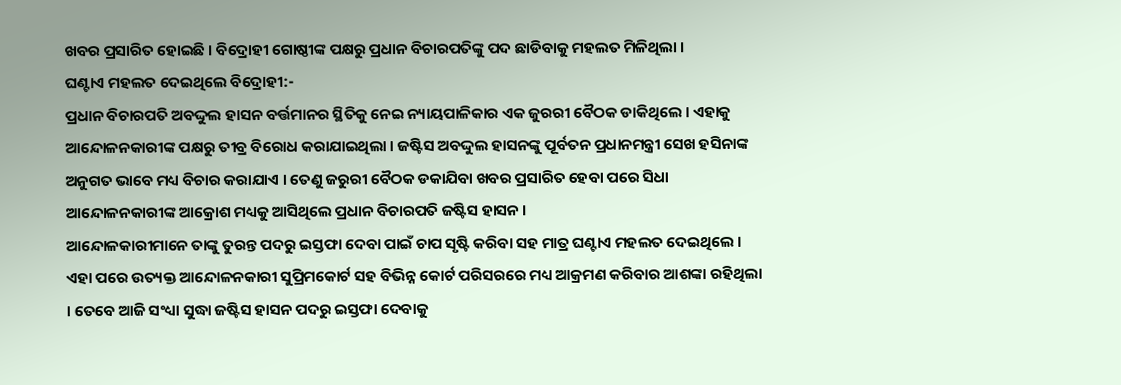ଖବର ପ୍ରସାରିତ ହୋଇଛି । ବିଦ୍ରୋହୀ ଗୋଷ୍ଠୀଙ୍କ ପକ୍ଷରୁ ପ୍ରଧାନ ବିଚାରପତିଙ୍କୁ ପଦ ଛାଡିବାକୁ ମହଲତ ମିଳିଥିଲା ।
ଘଣ୍ଟାଏ ମହଲତ ଦେଇଥିଲେ ବିଦ୍ରୋହୀ:-
ପ୍ରଧାନ ବିଚାରପତି ଅବଦ୍ଦୁଲ ହାସନ ବର୍ତ୍ତମାନର ସ୍ଥିତିକୁ ନେଇ ନ୍ୟାୟପାଳିକାର ଏକ ଜୁରରୀ ବୈଠକ ଡାକିଥିଲେ । ଏହାକୁ ଆନ୍ଦୋଳନକାରୀଙ୍କ ପକ୍ଷରୁ ତୀବ୍ର ବିରୋଧ କରାଯାଇଥିଲା । ଜଷ୍ଟିସ ଅବଦ୍ଦୁଲ ହାସନଙ୍କୁ ପୂର୍ବତନ ପ୍ରଧାନମନ୍ତ୍ରୀ ସେଖ ହସିନାଙ୍କ ଅନୁଗତ ଭାବେ ମଧ୍ୟ ବିଚାର କରାଯାଏ । ତେଣୁ ଜରୁରୀ ବୈଠକ ଡକାଯିବା ଖବର ପ୍ରସାରିତ ହେବା ପରେ ସିଧା ଆନ୍ଦୋଳନକାରୀଙ୍କ ଆକ୍ରୋଶ ମଧ୍ୟକୁ ଆସିଥିଲେ ପ୍ରଧାନ ବିଚାରପତି ଜଷ୍ଟିସ ହାସନ ।
ଆନ୍ଦୋଳକାରୀମାନେ ତାଙ୍କୁ ତୁରନ୍ତ ପଦରୁ ଇସ୍ତଫା ଦେବା ପାଇଁ ଚାପ ସୃଷ୍ଟି କରିବା ସହ ମାତ୍ର ଘଣ୍ଟାଏ ମହଲତ ଦେଇଥିଲେ । ଏହା ପରେ ଉତ୍ୟକ୍ତ ଆନ୍ଦୋଳନକାରୀ ସୁପ୍ରିମକୋର୍ଟ ସହ ବିଭିନ୍ନ କୋର୍ଟ ପରିସରରେ ମଧ୍ୟ ଆକ୍ରମଣ କରିବାର ଆଶଙ୍କା ରହିଥିଲା । ତେବେ ଆଜି ସଂଧ୍ୟା ସୁଦ୍ଧା ଜଷ୍ଟିସ ହାସନ ପଦରୁ ଇସ୍ତଫା ଦେବାକୁ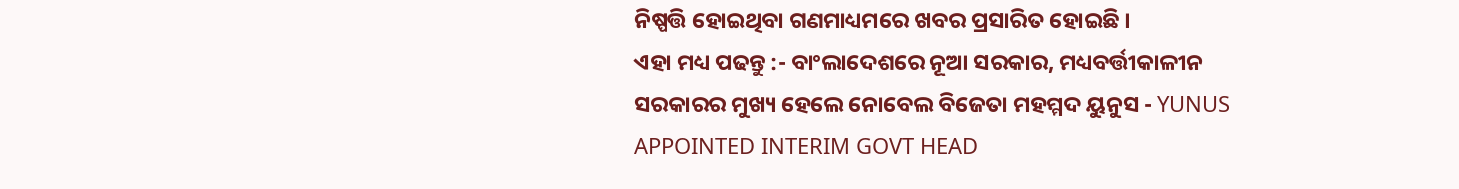ନିଷ୍ପତ୍ତି ହୋଇଥିବା ଗଣମାଧ୍ୟମରେ ଖବର ପ୍ରସାରିତ ହୋଇଛି ।
ଏହା ମଧ୍ୟ ପଢନ୍ତୁ :- ବାଂଲାଦେଶରେ ନୂଆ ସରକାର, ମଧ୍ୟବର୍ତ୍ତୀକାଳୀନ ସରକାରର ମୁଖ୍ୟ ହେଲେ ନୋବେଲ ବିଜେତା ମହମ୍ମଦ ୟୁନୁସ - YUNUS APPOINTED INTERIM GOVT HEAD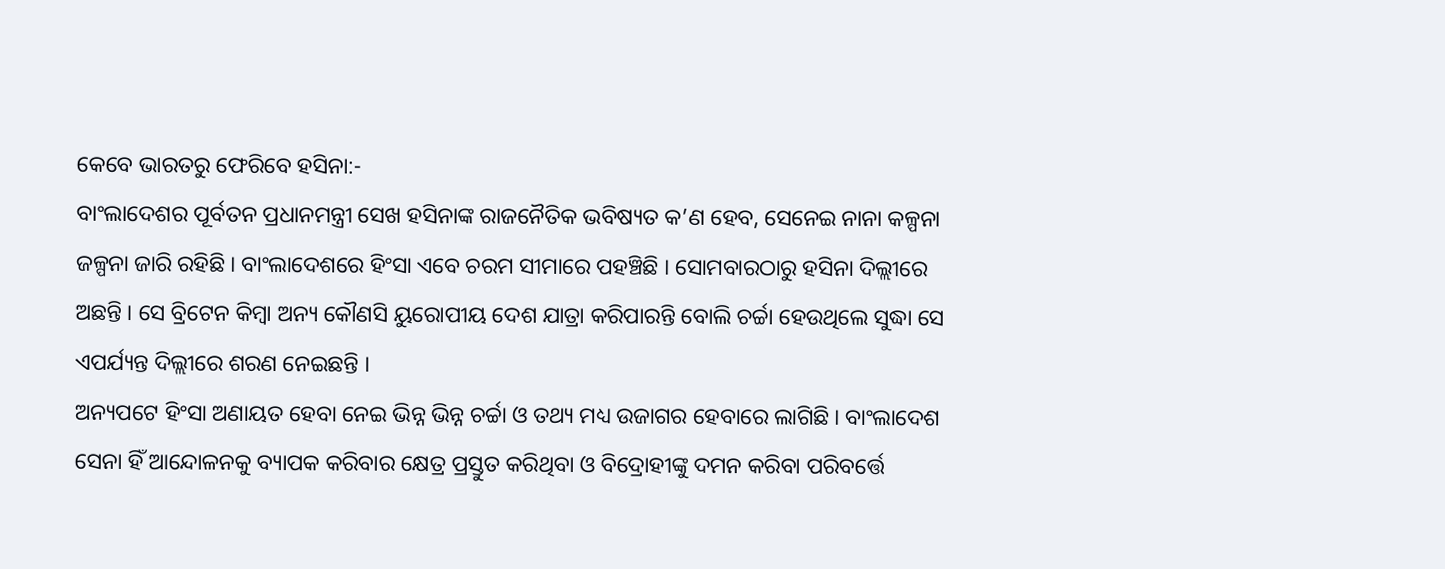କେବେ ଭାରତରୁ ଫେରିବେ ହସିନା:-
ବାଂଲାଦେଶର ପୂର୍ବତନ ପ୍ରଧାନମନ୍ତ୍ରୀ ସେଖ ହସିନାଙ୍କ ରାଜନୈତିକ ଭବିଷ୍ୟତ କ’ଣ ହେବ, ସେନେଇ ନାନା କଳ୍ପନା ଜଳ୍ପନା ଜାରି ରହିଛି । ବାଂଲାଦେଶରେ ହିଂସା ଏବେ ଚରମ ସୀମାରେ ପହଞ୍ଚିଛି । ସୋମବାରଠାରୁ ହସିନା ଦିଲ୍ଲୀରେ ଅଛନ୍ତି । ସେ ବ୍ରିଟେନ କିମ୍ବା ଅନ୍ୟ କୌଣସି ୟୁରୋପୀୟ ଦେଶ ଯାତ୍ରା କରିପାରନ୍ତି ବୋଲି ଚର୍ଚ୍ଚା ହେଉଥିଲେ ସୁଦ୍ଧା ସେ ଏପର୍ଯ୍ୟନ୍ତ ଦିଲ୍ଲୀରେ ଶରଣ ନେଇଛନ୍ତି ।
ଅନ୍ୟପଟେ ହିଂସା ଅଣାୟତ ହେବା ନେଇ ଭିନ୍ନ ଭିନ୍ନ ଚର୍ଚ୍ଚା ଓ ତଥ୍ୟ ମଧ୍ୟ ଉଜାଗର ହେବାରେ ଲାଗିଛି । ବାଂଲାଦେଶ ସେନା ହିଁ ଆନ୍ଦୋଳନକୁ ବ୍ୟାପକ କରିବାର କ୍ଷେତ୍ର ପ୍ରସ୍ତୁତ କରିଥିବା ଓ ବିଦ୍ରୋହୀଙ୍କୁ ଦମନ କରିବା ପରିବର୍ତ୍ତେ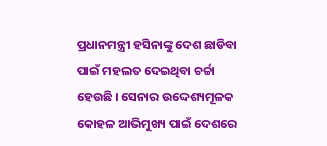ପ୍ରଧାନମନ୍ତ୍ରୀ ହସିନାଙ୍କୁ ଦେଶ ଛାଡିବା ପାଇଁ ମହଲତ ଦେଇଥିବା ଚର୍ଚ୍ଚା ହେଉଛି । ସେନାର ଉଦ୍ଦେଶ୍ୟମୂଳକ କୋହଳ ଆଭିମୁଖ୍ୟ ପାଇଁ ଦେଶରେ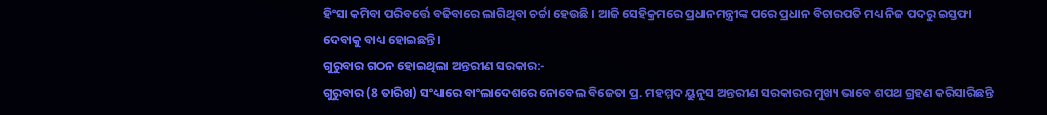ହିଂସା କମିବା ପରିବର୍ତ୍ତେ ବଢିବାରେ ଲାଗିଥିବା ଚର୍ଚ୍ଚା ହେଉଛି । ଆଜି ସେହିକ୍ରମରେ ପ୍ରଧାନମନ୍ତ୍ରୀଙ୍କ ପରେ ପ୍ରଧାନ ବିଚାରପତି ମଧ୍ୟ ନିଜ ପଦରୁ ଇସ୍ତଫା ଦେବାକୁ ବାଧ୍ୟ ହୋଇଛନ୍ତି ।
ଗୁରୁବାର ଗଠନ ହୋଇଥିଲା ଅନ୍ତରୀଣ ସରକାର:-
ଗୁରୁବାର (8 ତାରିଖ) ସଂଧ୍ୟାରେ ବାଂଲାଦେଶରେ ନୋବେଲ ବିଜେତା ପ୍ର. ମହମ୍ମଦ ୟୁନୁସ ଅନ୍ତରୀଣ ସରକାରର ମୁଖ୍ୟ ଭାବେ ଶପଥ ଗ୍ରହଣ କରିସାରିଛନ୍ତି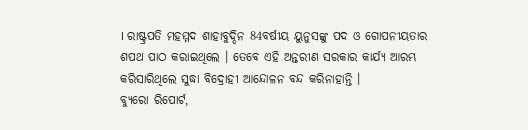। ରାଷ୍ଟ୍ରପତି ମହମ୍ମଦ ଶାହାବୁଦ୍ଦିନ 84ବର୍ଷୀୟ ୟୁନୁସଙ୍କୁ ପଦ ଓ ଗୋପନୀୟତାର ଶପଥ ପାଠ କରାଇଥିଲେ । ତେବେ ଏହି ଅନ୍ତରୀଣ ସରକାର କାର୍ଯ୍ୟ ଆରମ୍ଭ କରିସାରିଥିଲେ ସୁଦ୍ଧା ବିଦ୍ରୋହୀ ଆନ୍ଦୋଳନ ବନ୍ଦ କରିନାହାନ୍ତି ।
ବ୍ୟୁରୋ ରିପୋର୍ଟ,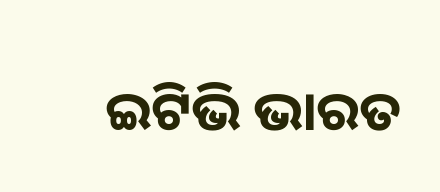ଇଟିଭି ଭାରତ